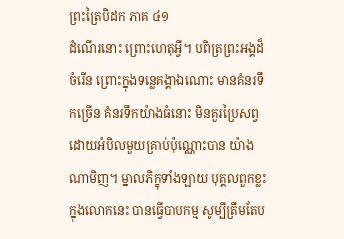ព្រះត្រៃបិដក ភាគ ៤១
ដំណើរនោះ ព្រោះហេតុអ្វី។ បពិត្រព្រះអង្គដ៏ចំរើន ព្រោះក្នុងទន្លេគង្គាឯណោះ មានគំនរទឹកច្រើន គំនរទឹកយ៉ាងធំនោះ មិនគួរប្រៃសព្វ ដោយអំបិលមួយគ្រាប់ប៉ុណ្ណោះបាន យ៉ាងណាមិញ។ ម្នាលភិក្ខុទាំងឡាយ បុគ្គលពួកខ្លះ ក្នុងលោកនេះ បានធ្វើបាបកម្ម សូម្បីត្រឹមតែប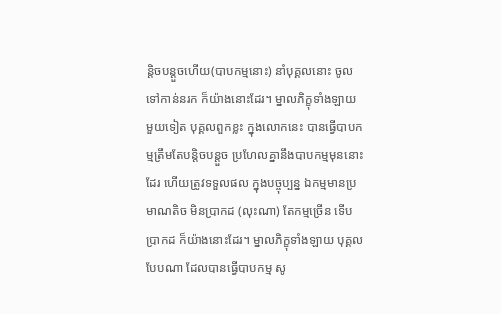ន្ដិចបន្តួចហើយ(បាបកម្មនោះ) នាំបុគ្គលនោះ ចូលទៅកាន់នរក ក៏យ៉ាងនោះដែរ។ ម្នាលភិក្ខុទាំងឡាយ មួយទៀត បុគ្គលពួកខ្លះ ក្នុងលោកនេះ បានធ្វើបាបកម្មត្រឹមតែបន្តិចបន្ដួច ប្រហែលគ្នានឹងបាបកម្មមុននោះដែរ ហើយត្រូវទទួលផល ក្នុងបច្ចុប្បន្ន ឯកម្មមានប្រមាណតិច មិនប្រាកដ (លុះណា) តែកម្មច្រើន ទើបប្រាកដ ក៏យ៉ាងនោះដែរ។ ម្នាលភិក្ខុទាំងឡាយ បុគ្គលបែបណា ដែលបានធ្វើបាបកម្ម សូ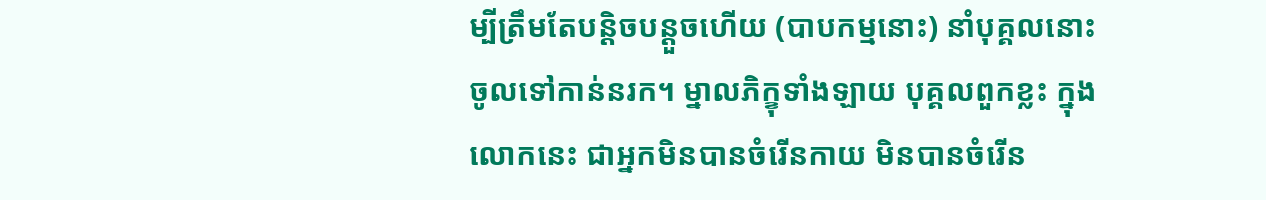ម្បីត្រឹមតែបន្តិចបន្តួចហើយ (បាបកម្មនោះ) នាំបុគ្គលនោះ ចូលទៅកាន់នរក។ ម្នាលភិក្ខុទាំងឡាយ បុគ្គលពួកខ្លះ ក្នុងលោកនេះ ជាអ្នកមិនបានចំរើនកាយ មិនបានចំរើន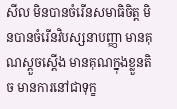សីល មិនបានចំរើនសមាធិចិត្ត មិនបានចំរើនវិបស្សនាបញ្ញា មានគុណស្ដួចស្ដើង មានគុណក្នុងខ្លួនតិច មានការនៅជាទុក្ខ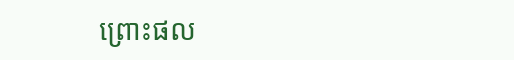ព្រោះផល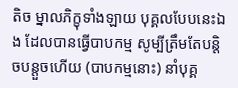តិច ម្នាលភិក្ខុទាំងឡាយ បុគ្គលបែបនេះឯង ដែលបានធ្វើបាបកម្ម សូម្បីត្រឹមតែបន្តិចបន្តួចហើយ (បាបកម្មនោះ) នាំបុគ្គ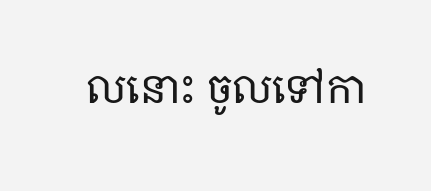លនោះ ចូលទៅកា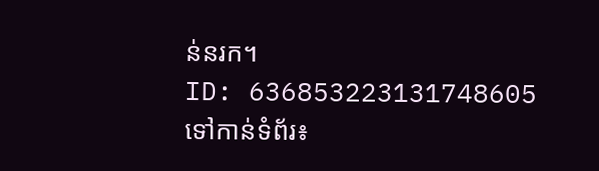ន់នរក។
ID: 636853223131748605
ទៅកាន់ទំព័រ៖